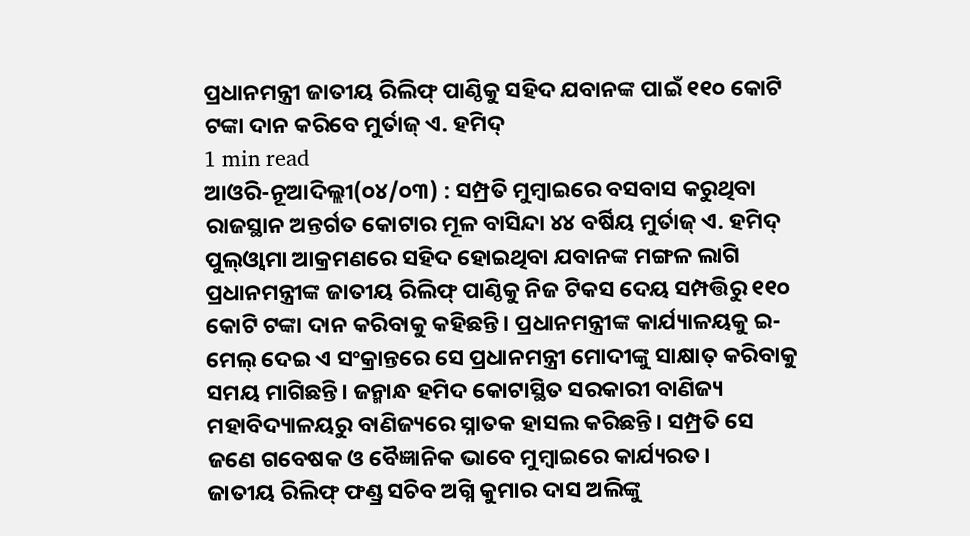ପ୍ରଧାନମନ୍ତ୍ରୀ ଜାତୀୟ ରିଲିଫ୍ ପାଣ୍ଠିକୁ ସହିଦ ଯବାନଙ୍କ ପାଇଁ ୧୧୦ କୋଟି ଟଙ୍କା ଦାନ କରିବେ ମୁର୍ତାଜ୍ ଏ. ହମିଦ୍
1 min read
ଆଓରି-ନୂଆଦିଲ୍ଲୀ(୦୪/୦୩) : ସମ୍ପ୍ରତି ମୁମ୍ବାଇରେ ବସବାସ କରୁଥିବା ରାଜସ୍ଥାନ ଅନ୍ତର୍ଗତ କୋଟାର ମୂଳ ବାସିନ୍ଦା ୪୪ ବର୍ଷିୟ ମୁର୍ତାଜ୍ ଏ. ହମିଦ୍ ପୁଲ୍ଓ୍ଵାମା ଆକ୍ରମଣରେ ସହିଦ ହୋଇଥିବା ଯବାନଙ୍କ ମଙ୍ଗଳ ଲାଗି ପ୍ରଧାନମନ୍ତ୍ରୀଙ୍କ ଜାତୀୟ ରିଲିଫ୍ ପାଣ୍ଠିକୁ ନିଜ ଟିକସ ଦେୟ ସମ୍ପତ୍ତିରୁ ୧୧୦ କୋଟି ଟଙ୍କା ଦାନ କରିବାକୁ କହିଛନ୍ତି। ପ୍ରଧାନମନ୍ତ୍ରୀଙ୍କ କାର୍ଯ୍ୟାଳୟକୁ ଇ-ମେଲ୍ ଦେଇ ଏ ସଂକ୍ରାନ୍ତରେ ସେ ପ୍ରଧାନମନ୍ତ୍ରୀ ମୋଦୀଙ୍କୁ ସାକ୍ଷାତ୍ କରିବାକୁ ସମୟ ମାଗିଛନ୍ତି। ଜନ୍ମାନ୍ଧ ହମିଦ କୋଟାସ୍ଥିତ ସରକାରୀ ବାଣିଜ୍ୟ ମହାବିଦ୍ୟାଳୟରୁ ବାଣିଜ୍ୟରେ ସ୍ନାତକ ହାସଲ କରିଛନ୍ତି। ସମ୍ପ୍ରତି ସେ ଜଣେ ଗବେଷକ ଓ ବୈଜ୍ଞାନିକ ଭାବେ ମୁମ୍ବାଇରେ କାର୍ଯ୍ୟରତ।
ଜାତୀୟ ରିଲିଫ୍ ଫଣ୍ଡ୍ର ସଚିବ ଅଗ୍ନି କୁମାର ଦାସ ଅଲିଙ୍କୁ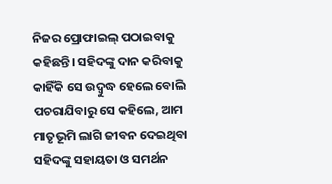ନିଜର ପ୍ରୋଫାଇଲ୍ ପଠାଇବାକୁ କହିଛନ୍ତି। ସହିଦଙ୍କୁ ଦାନ କରିବାକୁ କାହିଁକି ସେ ଉଦ୍ବୁଦ୍ଧ ହେଲେ ବୋଲି ପଚରାଯିବାରୁ ସେ କହିଲେ, ଆମ ମାତୃଭୂମି ଲାଗି ଜୀବନ ଦେଇଥିବା ସହିଦଙ୍କୁ ସହାୟତା ଓ ସମର୍ଥନ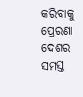କରିବାକୁ ପ୍ରେରଣା ଦେଶର ସମସ୍ତ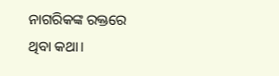ନାଗରିକଙ୍କ ରକ୍ତରେ ଥିବା କଥା।